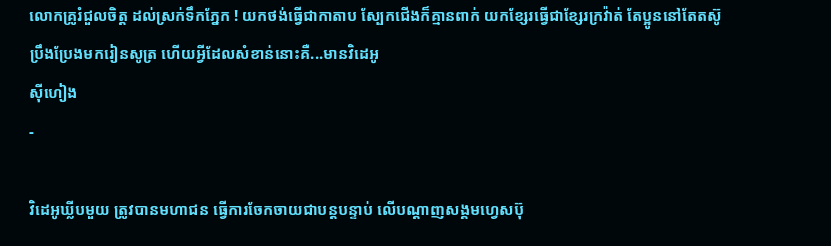លោកគ្រូរំជួលចិត្ត ដល់ស្រក់ទឹកភ្នែក ! យកថង់ធ្វើជាកាតាប ស្បែកជើងក៏គ្មានពាក់ យកខ្សែរធ្វើជាខ្សែរក្រវ៉ាត់ តែប្អូននៅតែតស៊ូ ប្រឹងប្រែងមករៀនសូត្រ ហើយអ្វីដែលសំខាន់នោះគឺ...មានវិដេអូ
ស៊ីហៀង
-

វិដេអូឃ្លីបមួយ ត្រូវបានមហាជន ធ្វើការចែកចាយជាបន្តបន្ទាប់ លើបណ្តាញសង្គមហ្វេសប៊ុ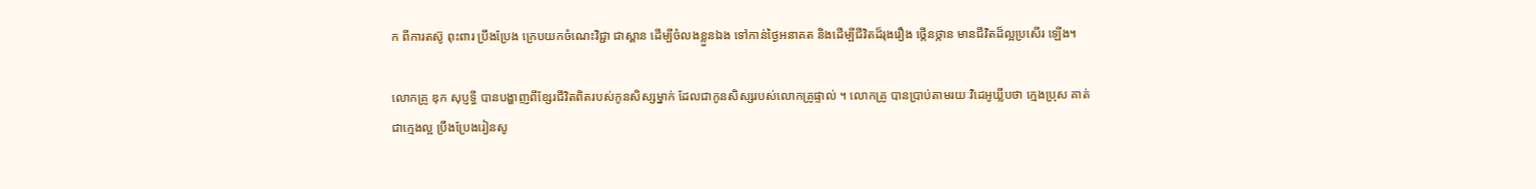ក ពីការតស៊ូ ពុះពារ ប្រឹងប្រែង ក្រេបយកចំណេះវិជ្ជា ជាស្ពាន ដើម្បីចំលងខ្លួនឯង ទៅកាន់ថ្ងៃអនាគត និងដើម្បីជីវិតដ៏រុងរឿង ថ្កើនថ្កាន មានជីវិតដ៏ល្អប្រសើរ ឡើង។

លោកគ្រូ ឌុក សុប្ញទ្ធី បានបង្ហាញពីខ្សែរជីវិតពិតរបស់កូនសិស្សម្នាក់ ដែលជាកូនសិស្សរបស់លោកគ្រូផ្ទាល់ ។ លោកគ្រូ បានប្រាប់តាមរយៈវិដេអូឃ្លីបថា ក្មេងប្រុស គាត់ជាក្មេងល្អ ប្រឹងប្រែងរៀនសូ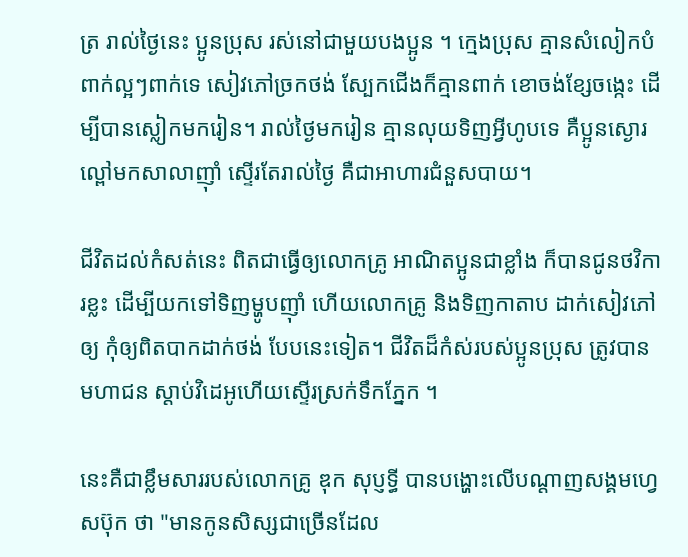ត្រ រាល់ថ្ងៃនេះ ប្អូនប្រុស រស់នៅជាមួយបងប្អូន ។ ក្មេងប្រុស គ្មានសំលៀកបំពាក់ល្អៗពាក់ទេ សៀវភៅច្រកថង់ ស្បែកជើងក៏គ្មានពាក់ ខោចង់ខ្សែចង្កេះ ដើម្បីបានស្លៀកមករៀន។ រាល់ថ្ងៃមករៀន គ្មានលុយទិញអ្វីហូបទេ គឺប្អូនស្ងោរល្ពៅមកសាលាញុាំ ស្ទើរតែរាល់ថ្ងៃ គឺជាអាហារជំនួសបាយ។

ជីវិតដល់កំសត់នេះ ពិតជាធ្វើឲ្យលោកគ្រូ អាណិតប្អូនជាខ្លាំង ក៏បានជូនថវិការខ្លះ ដើម្បីយកទៅទិញម្ហូបញុាំ ហើយលោកគ្រូ និងទិញកាតាប ដាក់សៀវភៅឲ្យ កុំឲ្យពិតបាកដាក់ថង់ បែបនេះទៀត។ ជីវិតដ៏កំស់របស់ប្អូនប្រុស ត្រូវបានមហាជន ស្តាប់វិដេអូហើយស្ទើរស្រក់ទឹកភ្នែក ។

នេះគឺជាខ្លឹមសាររបស់លោកគ្រូ ឌុក សុប្ញទ្ធី បានបង្ហោះលើបណ្តាញសង្គមហ្វេសប៊ុក ថា "មានកូនសិស្សជាច្រេីនដែល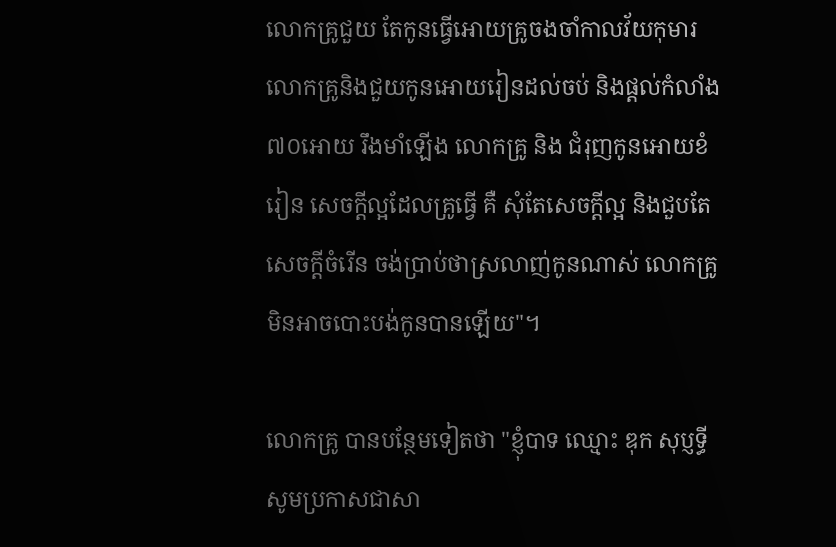លេាកគ្រូជួយ តែកូនធ្វេីអេាយគ្រូចងចាំកាលវ័យកុមារ លេាកគ្រូនិងជួយកូនអេាយរៀនដល់ចប់ និងផ្តល់កំលាំង៧០អេាយ រឹងមាំឡេីង លេាកគ្រូ និង ជំរុញកូនអេាយខំរៀន សេចក្តីល្អដែលគ្រូធ្វេី គឺ សំុតែសេចក្តីល្អ និងជួបតែ សេចក្តីចំរេីន ចង់ប្រាប់ថាស្រលាញ់កូនណាស់ លេាកគ្រូមិនអាចបេាះបង់កូនបានឡេីយ"។

លោកគ្រូ បានបន្ថែមទៀតថា "ខ្ញុំបាទ ឈ្មេាះ ឌុក សុប្ញទ្ធី សូមប្រកាសជាសា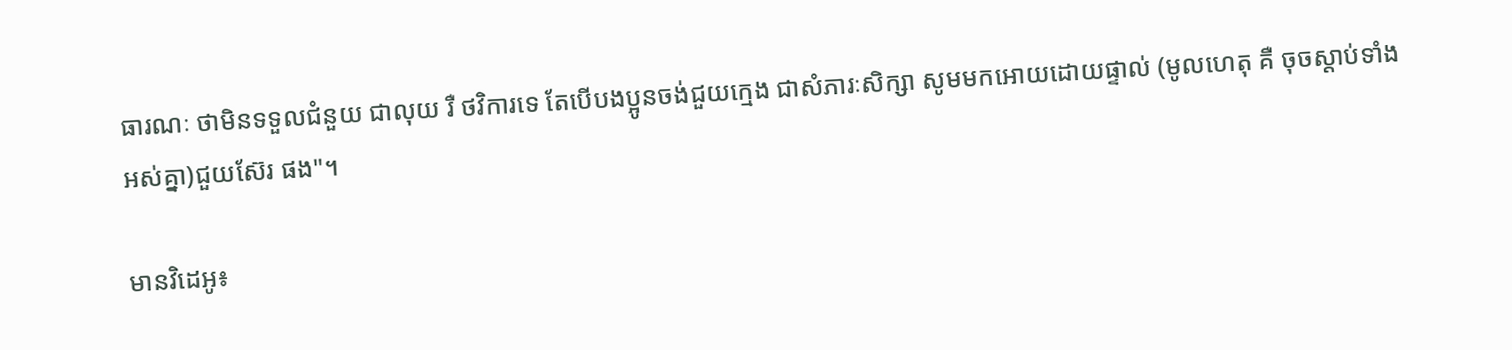ធារណៈ ថាមិនទទួលជំនួយ ជាលុយ រឺ ថវិការទេ តែបេីបងប្អូនចង់ជួយក្មេង ជាសំភារៈសិក្សា សូមមកអេាយដេាយផ្ទាល់ (មូលហេតុ គឺ ចុចស្តាប់ទាំងអស់គ្នា)ជួយស៊ែរ ផង"។

មានវិដេអូ៖